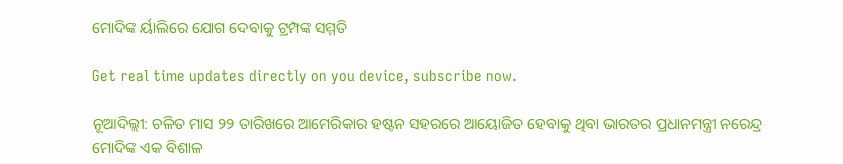ମୋଦିଙ୍କ ର୍ୟାଲିରେ ଯୋଗ ଦେବାକୁ ଟ୍ରମ୍ପଙ୍କ ସମ୍ମତି

Get real time updates directly on you device, subscribe now.

ନୂଆଦିଲ୍ଲୀ: ଚଳିତ ମାସ ୨୨ ତାରିଖରେ ଆମେରିକାର ହଷ୍ଟନ ସହରରେ ଆୟୋଜିତ ହେବାକୁ ଥିବା ଭାରତର ପ୍ରଧାନମନ୍ତ୍ରୀ ନରେନ୍ଦ୍ର ମୋଦିଙ୍କ ଏକ ବିଶାଳ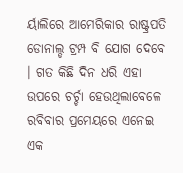ର୍ୟାଲିରେ ଆମେରିକାର ରାଷ୍ଟ୍ରପତି ଡୋନାଲ୍ଡ ଟ୍ରମ୍ପ ବି ଯୋଗ ଦେବେ । ଗତ କିଛି ଦିନ ଧରି ଏହା ଉପରେ ଚର୍ଚ୍ଚା ହେଉଥିଲାବେଳେ ରବିବାର ପ୍ରମେୟରେ ଏନେଇ ଏକ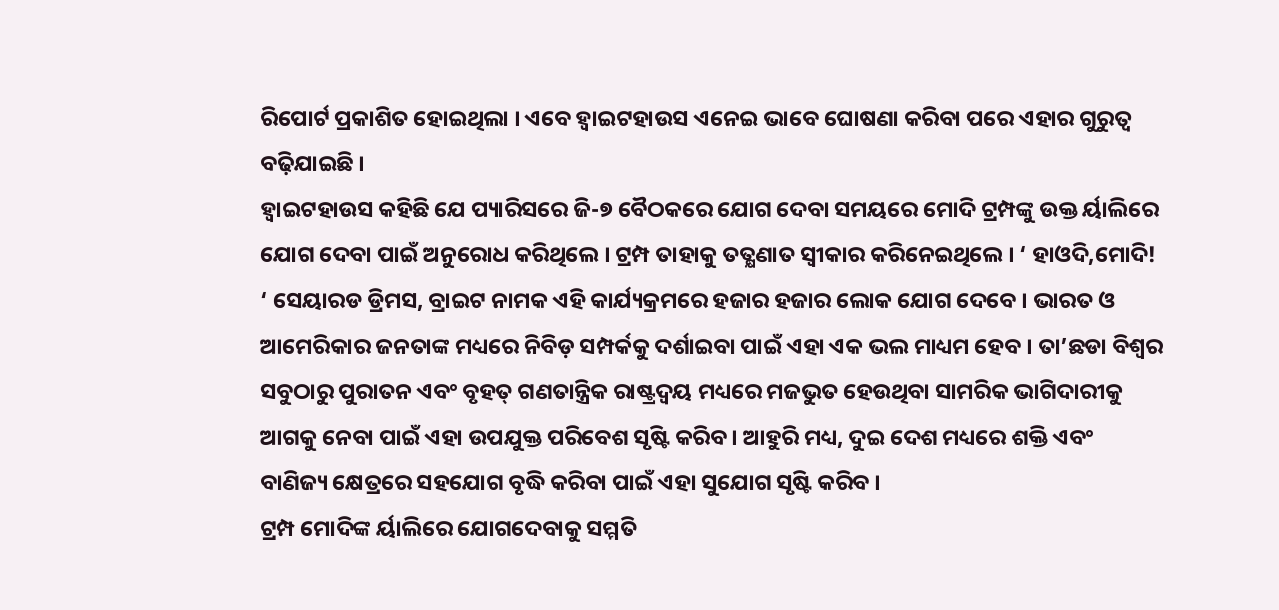ରିପୋର୍ଟ ପ୍ରକାଶିତ ହୋଇଥିଲା । ଏବେ ହ୍ୱାଇଟହାଉସ ଏନେଇ ଭାବେ ଘୋଷଣା କରିବା ପରେ ଏହାର ଗୁରୁତ୍ୱ ବଢ଼ିଯାଇଛି ।
ହ୍ୱାଇଟହାଉସ କହିଛି ଯେ ପ୍ୟାରିସରେ ଜି-୭ ବୈଠକରେ ଯୋଗ ଦେବା ସମୟରେ ମୋଦି ଟ୍ରମ୍ପଙ୍କୁ ଉକ୍ତ ର୍ୟାଲିରେ ଯୋଗ ଦେବା ପାଇଁ ଅନୁରୋଧ କରିଥିଲେ । ଟ୍ରମ୍ପ ତାହାକୁ ତତ୍କ୍ଷଣାତ ସ୍ୱୀକାର କରିନେଇଥିଲେ । ‘ ହାଓଦି,ମୋଦି! ‘ ସେୟାରଡ ଡ୍ରିମସ, ବ୍ରାଇଟ ନାମକ ଏହି କାର୍ଯ୍ୟକ୍ରମରେ ହଜାର ହଜାର ଲୋକ ଯୋଗ ଦେବେ । ଭାରତ ଓ ଆମେରିକାର ଜନତାଙ୍କ ମଧ୍ୟରେ ନିବିଡ଼ ସମ୍ପର୍କକୁ ଦର୍ଶାଇବା ପାଇଁ ଏହା ଏକ ଭଲ ମାଧ୍ୟମ ହେବ । ତା’ଛଡା ବିଶ୍ୱର ସବୁଠାରୁ ପୁରାତନ ଏବଂ ବୃହତ୍ ଗଣତାନ୍ତ୍ରିକ ରାଷ୍ଟ୍ରଦ୍ୱୟ ମଧ୍ୟରେ ମଜଭୁତ ହେଉଥିବା ସାମରିକ ଭାଗିଦାରୀକୁ ଆଗକୁ ନେବା ପାଇଁ ଏହା ଉପଯୁକ୍ତ ପରିବେଶ ସୃଷ୍ଟି କରିବ । ଆହୁରି ମଧ୍ୟ, ଦୁଇ ଦେଶ ମଧ୍ୟରେ ଶକ୍ତି ଏବଂ ବାଣିଜ୍ୟ କ୍ଷେତ୍ରରେ ସହଯୋଗ ବୃଦ୍ଧି କରିବା ପାଇଁ ଏହା ସୁଯୋଗ ସୃଷ୍ଟି କରିବ ।
ଟ୍ରମ୍ପ ମୋଦିଙ୍କ ର୍ୟାଲିରେ ଯୋଗଦେବାକୁ ସମ୍ମତି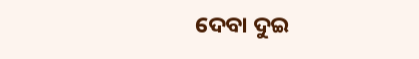ଦେବା ଦୁଇ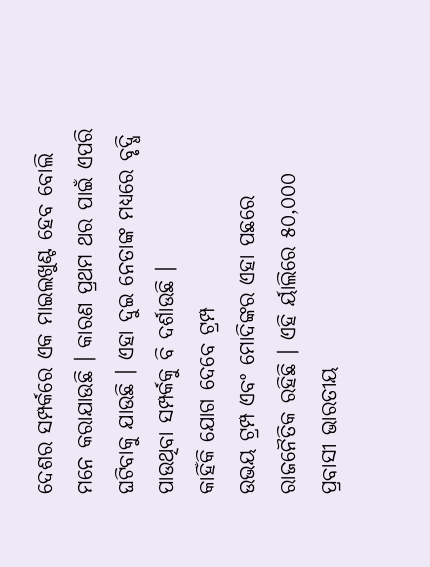ଦେଶର ସମ୍ପର୍କରେ ଏକ ମାଇଲଖୁଣ୍ଟ ହେବ ବୋଲି ମନେ କରାଯାଉଛି । କାରଣ ପ୍ରଥମ ଥର ପାଇଁ ଏପରି ଘଟିବାକୁ ଯାଉଛି । ଏହା ଦୁଇ ନେତାଙ୍କ ମଧ୍ୟରେ ବୃଦ୍ଧି ପାଉଥିବା ସମ୍ପର୍କକୁ ବି ଦର୍ଶାଉଛି ।
କାହିଁକି ଯୋଗ ଦେବେ ଟ୍ରମ୍ପ
ଉଭୟ ଟ୍ରମ୍ପ ଏବଂ ମୋଦିଙ୍କର ଏହା ପଛରେ ରାଜନୈତିକ ରହିଛି । ଏହି ର୍ୟାଲିରେ ୫୦,୦୦୦ ପ୍ରବାସୀ ଭାରତୀୟ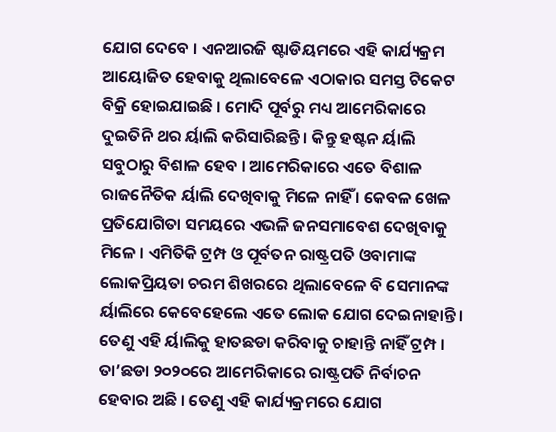ଯୋଗ ଦେବେ । ଏନଆରଜି ଷ୍ଟାଡିୟମରେ ଏହି କାର୍ଯ୍ୟକ୍ରମ ଆୟୋଜିତ ହେବାକୁ ଥିଲାବେଳେ ଏଠାକାର ସମସ୍ତ ଟିକେଟ ବିକ୍ରି ହୋଇଯାଇଛି । ମୋଦି ପୂର୍ବରୁ ମଧ୍ୟ ଆମେରିକାରେ ଦୁଇତିନି ଥର ର୍ୟାଲି କରିସାରିଛନ୍ତି । କିନ୍ତୁ ହଷ୍ଟନ ର୍ୟାଲି ସବୁଠାରୁ ବିଶାଳ ହେବ । ଆମେରିକାରେ ଏତେ ବିଶାଳ ରାଜନୈତିକ ର୍ୟାଲି ଦେଖିବାକୁ ମିଳେ ନାହିଁ । କେବଳ ଖେଳ ପ୍ରତିଯୋଗିତା ସମୟରେ ଏଭଳି ଜନସମାବେଶ ଦେଖିବାକୁ ମିଳେ । ଏମିତିକି ଟ୍ରମ୍ପ ଓ ପୂର୍ବତନ ରାଷ୍ଟ୍ରପତି ଓବାମାଙ୍କ ଲୋକପ୍ରିୟତା ଚରମ ଶିଖରରେ ଥିଲାବେଳେ ବି ସେମାନଙ୍କ ର୍ୟାଲିରେ କେବେହେଲେ ଏତେ ଲୋକ ଯୋଗ ଦେଇନାହାନ୍ତି । ତେଣୁ ଏହି ର୍ୟାଲିକୁ ହାତଛଡା କରିବାକୁ ଚାହାନ୍ତି ନାହିଁ ଟ୍ରମ୍ପ ।
ତା’ଛଡା ୨୦୨୦ରେ ଆମେରିକାରେ ରାଷ୍ଟ୍ରପତି ନିର୍ବାଚନ ହେବାର ଅଛି । ତେଣୁ ଏହି କାର୍ଯ୍ୟକ୍ରମରେ ଯୋଗ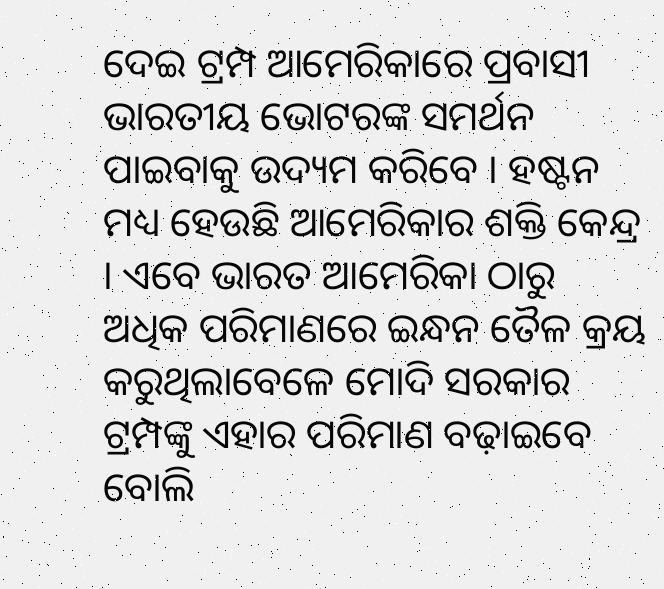ଦେଇ ଟ୍ରମ୍ପ ଆମେରିକାରେ ପ୍ରବାସୀ ଭାରତୀୟ ଭୋଟରଙ୍କ ସମର୍ଥନ ପାଇବାକୁ ଉଦ୍ୟମ କରିବେ । ହଷ୍ଟନ ମଧ୍ୟ ହେଉଛି ଆମେରିକାର ଶକ୍ତି କେନ୍ଦ୍ର । ଏବେ ଭାରତ ଆମେରିକା ଠାରୁ ଅଧିକ ପରିମାଣରେ ଇନ୍ଧନ ତୈଳ କ୍ରୟ କରୁଥିଲାବେଳେ ମୋଦି ସରକାର ଟ୍ରମ୍ପଙ୍କୁ ଏହାର ପରିମାଣ ବଢ଼ାଇବେ ବୋଲି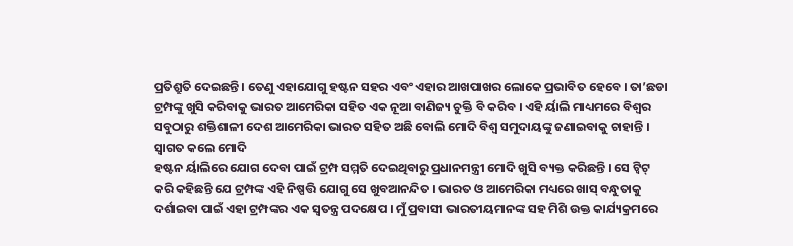ପ୍ରତିଶ୍ରୁତି ଦେଇଛନ୍ତି । ତେଣୁ ଏହାଯୋଗୁ ହଷ୍ଟନ ସହର ଏବଂ ଏହାର ଆଖପାଖର ଲୋକେ ପ୍ରଭାବିତ ହେବେ । ତା’ଛଡା ଟ୍ରମ୍ପଙ୍କୁ ଖୁସି କରିବାକୁ ଭାରତ ଆମେରିକା ସହିତ ଏକ ନୂଆ ବାଣିଜ୍ୟ ଚୁକ୍ତି ବି କରିବ । ଏହି ର୍ୟାଲି ମାଧ୍ୟମରେ ବିଶ୍ୱର ସବୁଠାରୁ ଶକ୍ତିଶାଳୀ ଦେଶ ଆମେରିକା ଭାରତ ସହିତ ଅଛି ବୋଲି ମୋଦି ବିଶ୍ୱ ସମୁଦାୟଙ୍କୁ ଜଣାଇବାକୁ ଚାହାନ୍ତି ।
ସ୍ୱାଗତ କଲେ ମୋଦି
ହଷ୍ଟନ ର୍ୟାଲିରେ ଯୋଗ ଦେବା ପାଇଁ ଟ୍ରମ୍ପ ସମ୍ମତି ଦେଇଥିବାରୁ ପ୍ରଧାନମନ୍ତ୍ରୀ ମୋଦି ଖୁସି ବ୍ୟକ୍ତ କରିଛନ୍ତି । ସେ ଟ୍ୱିଟ୍ କରି କହିଛନ୍ତି ଯେ ଟ୍ରମ୍ପଙ୍କ ଏହି ନିଷ୍ପତ୍ତି ଯୋଗୁ ସେ ଖୁବଆନନ୍ଦିତ । ଭାରତ ଓ ଆମେରିକା ମଧ୍ୟରେ ଖାସ୍ ବନ୍ଧୁତାକୁ ଦର୍ଶାଇବା ପାଇଁ ଏହା ଟ୍ରମ୍ପଙ୍କର ଏକ ସ୍ୱତନ୍ତ୍ର ପଦକ୍ଷେପ । ମୁଁ ପ୍ରବାସୀ ଭାରତୀୟମାନଙ୍କ ସହ ମିଶି ଉକ୍ତ କାର୍ଯ୍ୟକ୍ରମରେ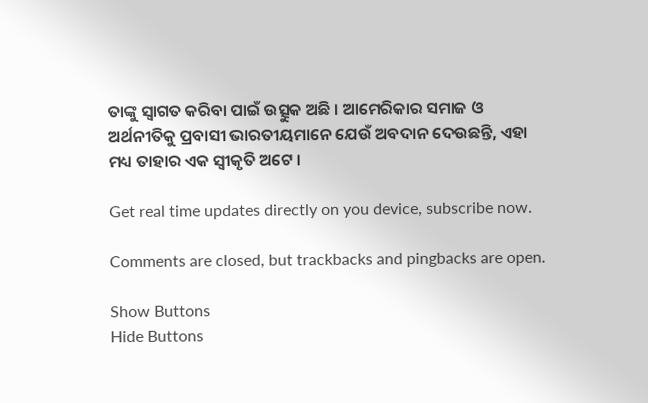ତାଙ୍କୁ ସ୍ୱାଗତ କରିବା ପାଇଁ ଉତ୍ସୁକ ଅଛି । ଆମେରିକାର ସମାଜ ଓ ଅର୍ଥନୀତିକୁ ପ୍ରବାସୀ ଭାରତୀୟମାନେ ଯେଉଁ ଅବଦାନ ଦେଉଛନ୍ତି, ଏହା ମଧ୍ୟ ତାହାର ଏକ ସ୍ୱୀକୃତି ଅଟେ ।

Get real time updates directly on you device, subscribe now.

Comments are closed, but trackbacks and pingbacks are open.

Show Buttons
Hide Buttons